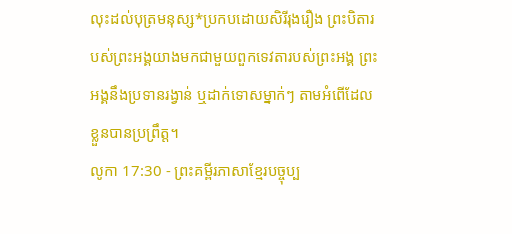លុះដល់បុត្រមនុស្ស*ប្រកបដោយសិរីរុងរឿង ព្រះបិតារបស់ព្រះអង្គយាងមកជាមួយពួកទេវតារបស់ព្រះអង្គ ព្រះអង្គនឹងប្រទានរង្វាន់ ឬដាក់ទោសម្នាក់ៗ តាមអំពើដែលខ្លួនបានប្រព្រឹត្ត។
លូកា 17:30 - ព្រះគម្ពីរភាសាខ្មែរបច្ចុប្ប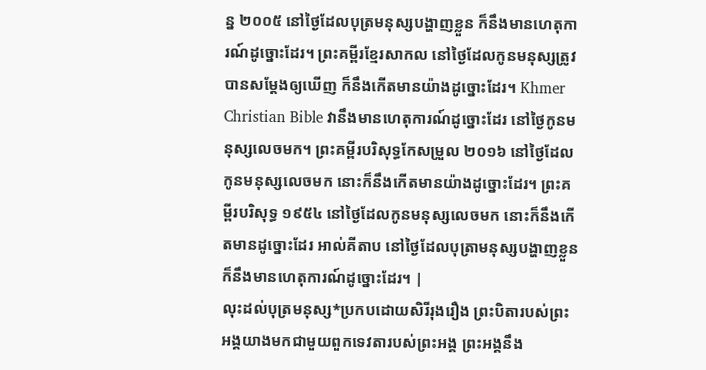ន្ន ២០០៥ នៅថ្ងៃដែលបុត្រមនុស្សបង្ហាញខ្លួន ក៏នឹងមានហេតុការណ៍ដូច្នោះដែរ។ ព្រះគម្ពីរខ្មែរសាកល នៅថ្ងៃដែលកូនមនុស្សត្រូវបានសម្ដែងឲ្យឃើញ ក៏នឹងកើតមានយ៉ាងដូច្នោះដែរ។ Khmer Christian Bible វានឹងមានហេតុការណ៍ដូច្នោះដែរ នៅថ្ងៃកូនមនុស្សលេចមក។ ព្រះគម្ពីរបរិសុទ្ធកែសម្រួល ២០១៦ នៅថ្ងៃដែលកូនមនុស្សលេចមក នោះក៏នឹងកើតមានយ៉ាងដូច្នោះដែរ។ ព្រះគម្ពីរបរិសុទ្ធ ១៩៥៤ នៅថ្ងៃដែលកូនមនុស្សលេចមក នោះក៏នឹងកើតមានដូច្នោះដែរ អាល់គីតាប នៅថ្ងៃដែលបុត្រាមនុស្សបង្ហាញខ្លួន ក៏នឹងមានហេតុការណ៍ដូច្នោះដែរ។ |
លុះដល់បុត្រមនុស្ស*ប្រកបដោយសិរីរុងរឿង ព្រះបិតារបស់ព្រះអង្គយាងមកជាមួយពួកទេវតារបស់ព្រះអង្គ ព្រះអង្គនឹង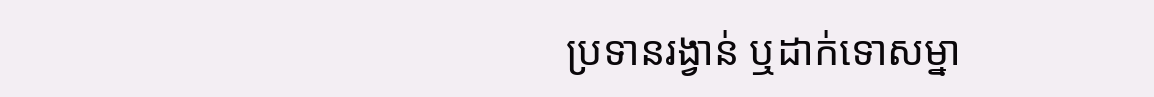ប្រទានរង្វាន់ ឬដាក់ទោសម្នា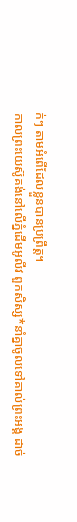ក់ៗ តាមអំពើដែលខ្លួនបានប្រព្រឹត្ត។
កាលព្រះយេស៊ូគង់នៅលើភ្នំដើមអូលីវ ពួកសិស្ស*នាំគ្នាចូលទៅគាល់ព្រះអង្គ ដាច់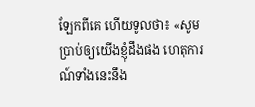ឡែកពីគេ ហើយទូលថា៖ «សូមប្រាប់ឲ្យយើងខ្ញុំដឹងផង ហេតុការណ៍ទាំងនេះនឹង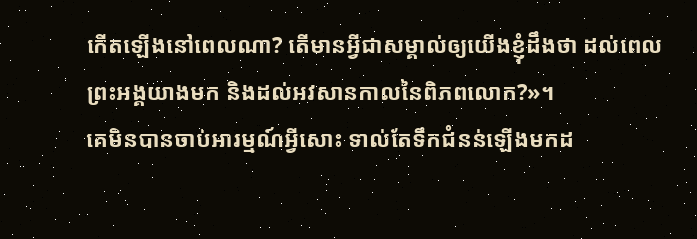កើតឡើងនៅពេលណា? តើមានអ្វីជាសម្គាល់ឲ្យយើងខ្ញុំដឹងថា ដល់ពេលព្រះអង្គយាងមក និងដល់អវសានកាលនៃពិភពលោក?»។
គេមិនបានចាប់អារម្មណ៍អ្វីសោះ ទាល់តែទឹកជំនន់ឡើងមកដ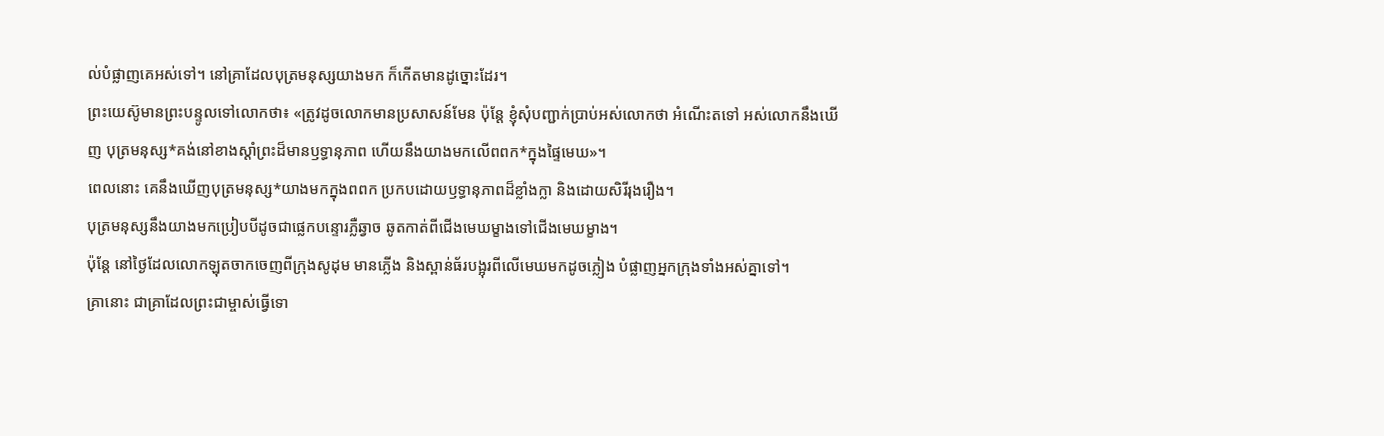ល់បំផ្លាញគេអស់ទៅ។ នៅគ្រាដែលបុត្រមនុស្សយាងមក ក៏កើតមានដូច្នោះដែរ។
ព្រះយេស៊ូមានព្រះបន្ទូលទៅលោកថា៖ «ត្រូវដូចលោកមានប្រសាសន៍មែន ប៉ុន្តែ ខ្ញុំសុំបញ្ជាក់ប្រាប់អស់លោកថា អំណើះតទៅ អស់លោកនឹងឃើញ បុត្រមនុស្ស*គង់នៅខាងស្ដាំព្រះដ៏មានឫទ្ធានុភាព ហើយនឹងយាងមកលើពពក*ក្នុងផ្ទៃមេឃ»។
ពេលនោះ គេនឹងឃើញបុត្រមនុស្ស*យាងមកក្នុងពពក ប្រកបដោយឫទ្ធានុភាពដ៏ខ្លាំងក្លា និងដោយសិរីរុងរឿង។
បុត្រមនុស្សនឹងយាងមកប្រៀបបីដូចជាផ្លេកបន្ទោរភ្លឺឆ្វាច ឆូតកាត់ពីជើងមេឃម្ខាងទៅជើងមេឃម្ខាង។
ប៉ុន្តែ នៅថ្ងៃដែលលោកឡុតចាកចេញពីក្រុងសូដុម មានភ្លើង និងស្ពាន់ធ័របង្អុរពីលើមេឃមកដូចភ្លៀង បំផ្លាញអ្នកក្រុងទាំងអស់គ្នាទៅ។
គ្រានោះ ជាគ្រាដែលព្រះជាម្ចាស់ធ្វើទោ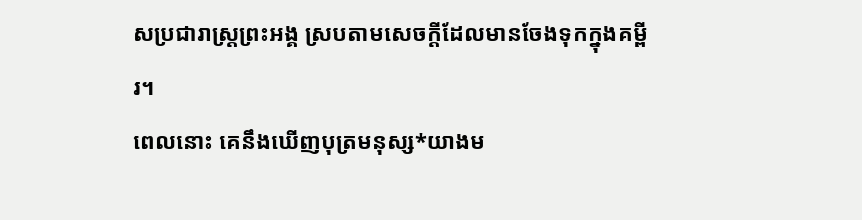សប្រជារាស្ដ្រព្រះអង្គ ស្របតាមសេចក្ដីដែលមានចែងទុកក្នុងគម្ពីរ។
ពេលនោះ គេនឹងឃើញបុត្រមនុស្ស*យាងម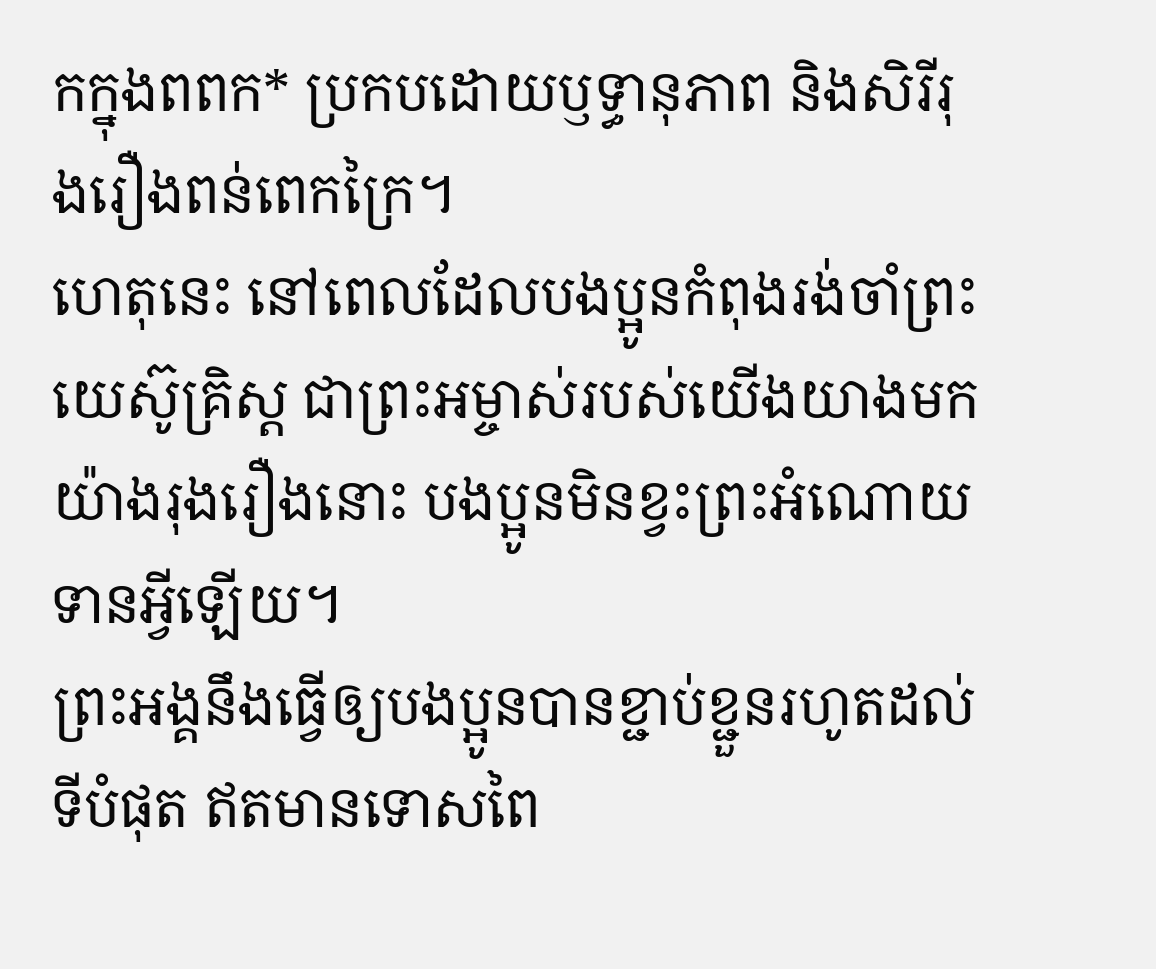កក្នុងពពក* ប្រកបដោយឫទ្ធានុភាព និងសិរីរុងរឿងពន់ពេកក្រៃ។
ហេតុនេះ នៅពេលដែលបងប្អូនកំពុងរង់ចាំព្រះយេស៊ូគ្រិស្ត ជាព្រះអម្ចាស់របស់យើងយាងមកយ៉ាងរុងរឿងនោះ បងប្អូនមិនខ្វះព្រះអំណោយទានអ្វីឡើយ។
ព្រះអង្គនឹងធ្វើឲ្យបងប្អូនបានខ្ជាប់ខ្ជួនរហូតដល់ទីបំផុត ឥតមានទោសពៃ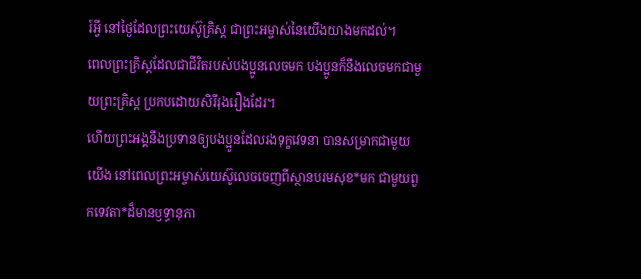រ៍អ្វី នៅថ្ងៃដែលព្រះយេស៊ូគ្រិស្ត ជាព្រះអម្ចាស់នៃយើងយាងមកដល់។
ពេលព្រះគ្រិស្តដែលជាជីវិតរបស់បងប្អូនលេចមក បងប្អូនក៏នឹងលេចមកជាមួយព្រះគ្រិស្ត ប្រកបដោយសិរីរុងរឿងដែរ។
ហើយព្រះអង្គនឹងប្រទានឲ្យបងប្អូនដែលរងទុក្ខវេទនា បានសម្រាកជាមួយយើង នៅពេលព្រះអម្ចាស់យេស៊ូលេចចេញពីស្ថានបរមសុខ*មក ជាមួយពួកទេវតា*ដ៏មានឫទ្ធានុភា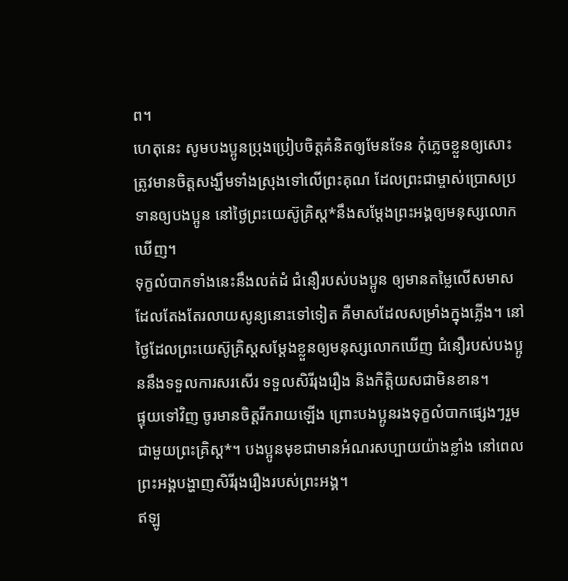ព។
ហេតុនេះ សូមបងប្អូនប្រុងប្រៀបចិត្តគំនិតឲ្យមែនទែន កុំភ្លេចខ្លួនឲ្យសោះ ត្រូវមានចិត្តសង្ឃឹមទាំងស្រុងទៅលើព្រះគុណ ដែលព្រះជាម្ចាស់ប្រោសប្រទានឲ្យបងប្អូន នៅថ្ងៃព្រះយេស៊ូគ្រិស្ត*នឹងសម្តែងព្រះអង្គឲ្យមនុស្សលោកឃើញ។
ទុក្ខលំបាកទាំងនេះនឹងលត់ដំ ជំនឿរបស់បងប្អូន ឲ្យមានតម្លៃលើសមាស ដែលតែងតែរលាយសូន្យនោះទៅទៀត គឺមាសដែលសម្រាំងក្នុងភ្លើង។ នៅថ្ងៃដែលព្រះយេស៊ូគ្រិស្តសម្តែងខ្លួនឲ្យមនុស្សលោកឃើញ ជំនឿរបស់បងប្អូននឹងទទួលការសរសើរ ទទួលសិរីរុងរឿង និងកិត្តិយសជាមិនខាន។
ផ្ទុយទៅវិញ ចូរមានចិត្តរីករាយឡើង ព្រោះបងប្អូនរងទុក្ខលំបាកផ្សេងៗរួមជាមួយព្រះគ្រិស្ត*។ បងប្អូនមុខជាមានអំណរសប្បាយយ៉ាងខ្លាំង នៅពេលព្រះអង្គបង្ហាញសិរីរុងរឿងរបស់ព្រះអង្គ។
ឥឡូ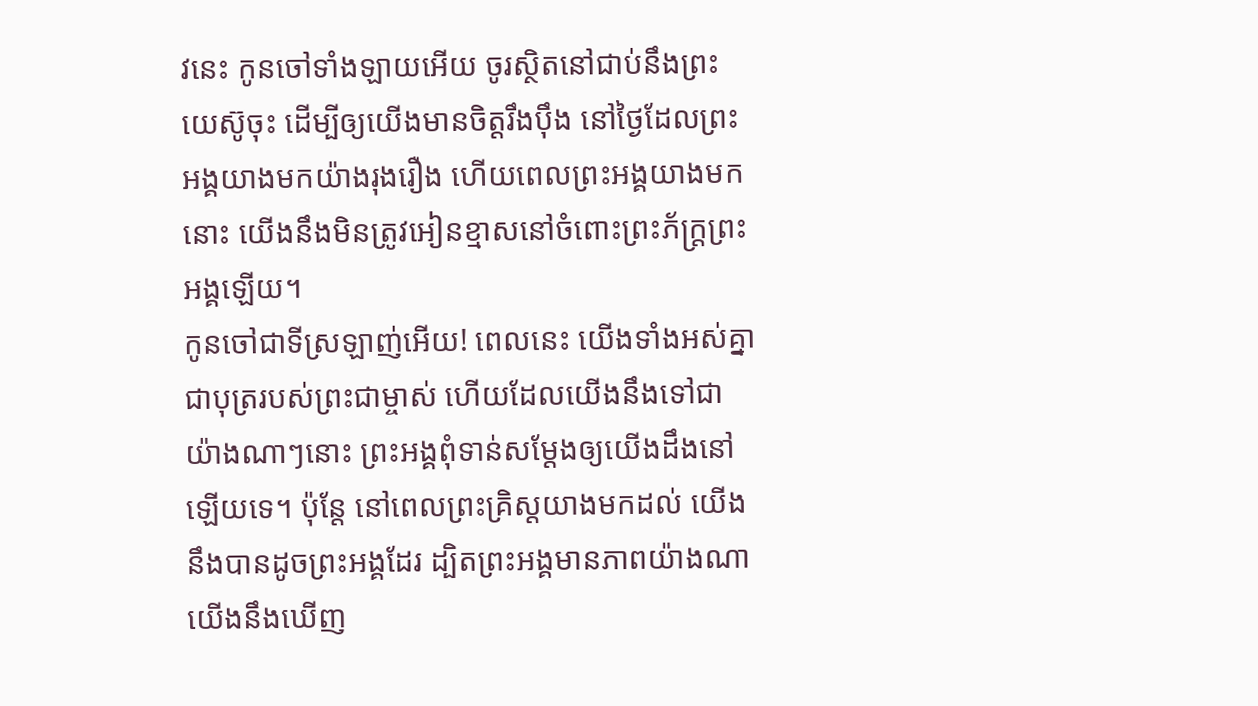វនេះ កូនចៅទាំងឡាយអើយ ចូរស្ថិតនៅជាប់នឹងព្រះយេស៊ូចុះ ដើម្បីឲ្យយើងមានចិត្តរឹងប៉ឹង នៅថ្ងៃដែលព្រះអង្គយាងមកយ៉ាងរុងរឿង ហើយពេលព្រះអង្គយាងមកនោះ យើងនឹងមិនត្រូវអៀនខ្មាសនៅចំពោះព្រះភ័ក្ត្រព្រះអង្គឡើយ។
កូនចៅជាទីស្រឡាញ់អើយ! ពេលនេះ យើងទាំងអស់គ្នាជាបុត្ររបស់ព្រះជាម្ចាស់ ហើយដែលយើងនឹងទៅជាយ៉ាងណាៗនោះ ព្រះអង្គពុំទាន់សម្តែងឲ្យយើងដឹងនៅឡើយទេ។ ប៉ុន្តែ នៅពេលព្រះគ្រិស្តយាងមកដល់ យើងនឹងបានដូចព្រះអង្គដែរ ដ្បិតព្រះអង្គមានភាពយ៉ាងណា យើងនឹងឃើញ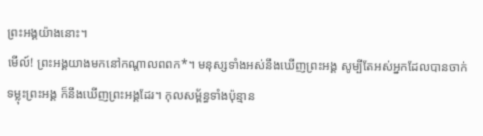ព្រះអង្គយ៉ាងនោះ។
មើល៍! ព្រះអង្គយាងមកនៅកណ្ដាលពពក*។ មនុស្សទាំងអស់នឹងឃើញព្រះអង្គ សូម្បីតែអស់អ្នកដែលបានចាក់ទម្លុះព្រះអង្គ ក៏នឹងឃើញព្រះអង្គដែរ។ កុលសម្ព័ន្ធទាំងប៉ុន្មាន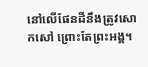នៅលើផែនដីនឹងត្រូវសោកសៅ ព្រោះតែព្រះអង្គ។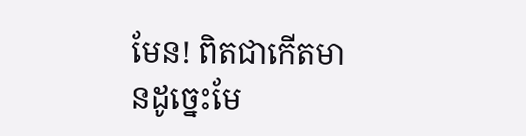មែន! ពិតជាកើតមានដូច្នេះមែ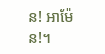ន! អាម៉ែន!។